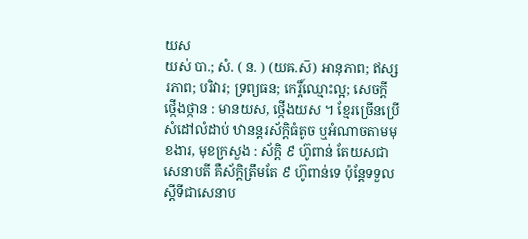យស
យស់ បា.; សំ. ( ន. ) (យឝ.ស៑) អានុភាព; ឥស្សរភាព; បរិវារ; ទ្រព្យធន; កេរ្តិ៍ឈ្មោះល្អ; សេចក្ដី ថ្កើងថ្កាន : មានយស, ថ្កើងយស ។ ខ្មែរច្រើនប្រើសំដៅលំដាប់ ឋានន្តរស័ក្តិធំតូច ឬអំណាចតាមមុខងារ, មុខក្រសួង : ស័ក្តិ ៩ ហ៊ូពាន់ តែយសជាសេនាបតី គឺស័ក្តិត្រឹមតែ ៩ ហ៊ូពាន់ទេ ប៉ុន្តែទទួលស្តីទីជាសេនាប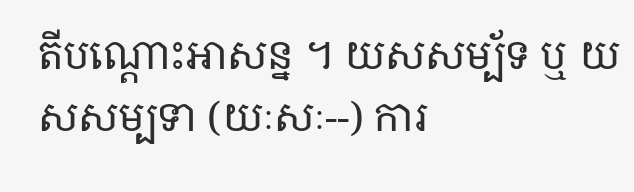តីបណ្តោះអាសន្ន ។ យសសម្ប័ទ ឬ យសសម្បទា (យៈសៈ--) ការ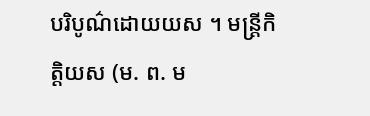បរិបូណ៌ដោយយស ។ មន្រ្តីកិត្តិយស (ម. ព. ម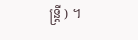ន្រ្តី ) ។